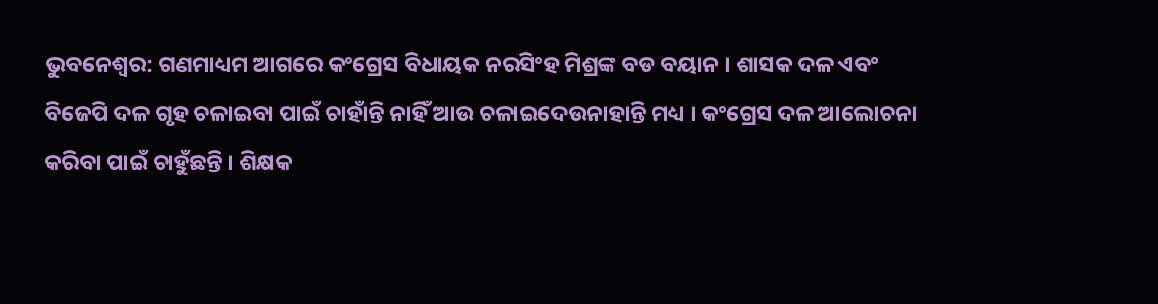ଭୁବନେଶ୍ୱର: ଗଣମାଧ୍ୟମ ଆଗରେ କଂଗ୍ରେସ ବିଧାୟକ ନରସିଂହ ମିଶ୍ରଙ୍କ ବଡ ବୟାନ । ଶାସକ ଦଳ ଏବଂ ବିଜେପି ଦଳ ଗୃହ ଚଳାଇବା ପାଇଁ ଚାହାଁନ୍ତି ନାହିଁ ଆଉ ଚଳାଇଦେଉନାହାନ୍ତି ମଧ୍ୟ । କଂଗ୍ରେସ ଦଳ ଆଲୋଚନା କରିବା ପାଇଁ ଚାହୁଁଛନ୍ତି । ଶିକ୍ଷକ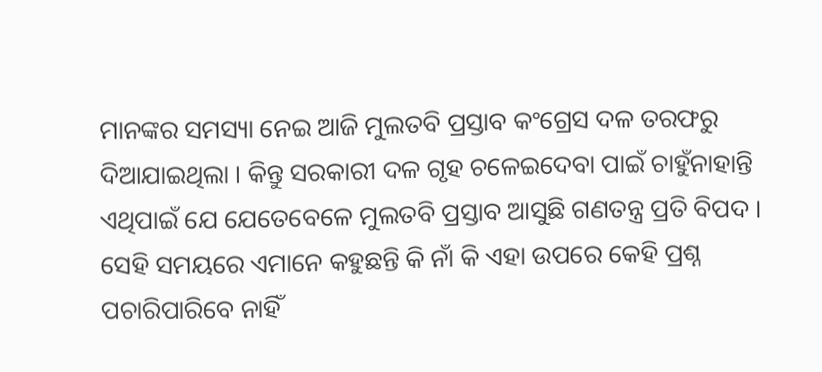ମାନଙ୍କର ସମସ୍ୟା ନେଇ ଆଜି ମୁଲତବି ପ୍ରସ୍ତାବ କଂଗ୍ରେସ ଦଳ ତରଫରୁ ଦିଆଯାଇଥିଲା । କିନ୍ତୁ ସରକାରୀ ଦଳ ଗୃହ ଚଳେଇଦେବା ପାଇଁ ଚାହୁଁନାହାନ୍ତି ଏଥିପାଇଁ ଯେ ଯେତେବେଳେ ମୁଲତବି ପ୍ରସ୍ତାବ ଆସୁଛି ଗଣତନ୍ତ୍ର ପ୍ରତି ବିପଦ । ସେହି ସମୟରେ ଏମାନେ କହୁଛନ୍ତି କି ନାଁ କି ଏହା ଉପରେ କେହି ପ୍ରଶ୍ନ ପଚାରିପାରିବେ ନାହିଁ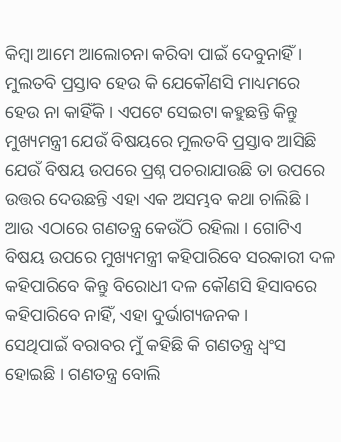କିମ୍ବା ଆମେ ଆଲୋଚନା କରିବା ପାଇଁ ଦେବୁନାହିଁ ।
ମୁଲତବି ପ୍ରସ୍ତାବ ହେଉ କି ଯେକୌଣସି ମାଧ୍ୟମରେ ହେଉ ନା କାହିଁକି । ଏପଟେ ସେଇଟା କହୁଛନ୍ତି କିନ୍ତୁ ମୁଖ୍ୟମନ୍ତ୍ରୀ ଯେଉଁ ବିଷୟରେ ମୁଲତବି ପ୍ରସ୍ତାବ ଆସିଛି ଯେଉଁ ବିଷୟ ଉପରେ ପ୍ରଶ୍ନ ପଚରାଯାଉଛି ତା ଉପରେ ଉତ୍ତର ଦେଉଛନ୍ତି ଏହା ଏକ ଅସମ୍ଭବ କଥା ଚାଲିଛି । ଆଉ ଏଠାରେ ଗଣତନ୍ତ୍ର କେଉଁଠି ରହିଲା । ଗୋଟିଏ ବିଷୟ ଉପରେ ମୁଖ୍ୟମନ୍ତ୍ରୀ କହିପାରିବେ ସରକାରୀ ଦଳ କହିପାରିବେ କିନ୍ତୁ ବିରୋଧୀ ଦଳ କୌଣସି ହିସାବରେ କହିପାରିବେ ନାହିଁ, ଏହା ଦୁର୍ଭାଗ୍ୟଜନକ ।
ସେଥିପାଇଁ ବରାବର ମୁଁ କହିଛି କି ଗଣତନ୍ତ୍ର ଧ୍ୱଂସ ହୋଇଛି । ଗଣତନ୍ତ୍ର ବୋଲି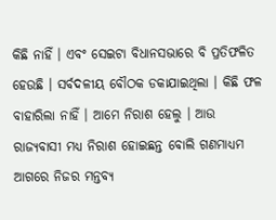କିଛି ନାହିଁ । ଏବଂ ସେଇଟା ବିଧାନସଭାରେ ବି ପ୍ରତିଫଳିତ ହେଉଛି । ସର୍ବଦଳୀୟ ବୌଠକ ଡକାଯାଇଥିଲା । କିଛି ଫଳ ବାହାରିଲା ନାହିଁ । ଆମେ ନିରାଶ ହେଲୁ । ଆଉ ରାଜ୍ୟବାସୀ ମଧ୍ୟ ନିରାଶ ହୋଇଛନ୍ତ ବୋଲି ଗଣମାଧ୍ୟମ ଆଗରେ ନିଜର ମନ୍ତବ୍ୟ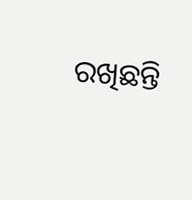ରଖିଛନ୍ତି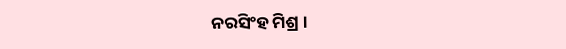ନରସିଂହ ମିଶ୍ର ।